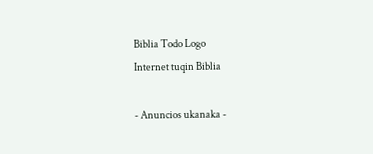Biblia Todo Logo
Internet tuqin Biblia

- Anuncios ukanaka -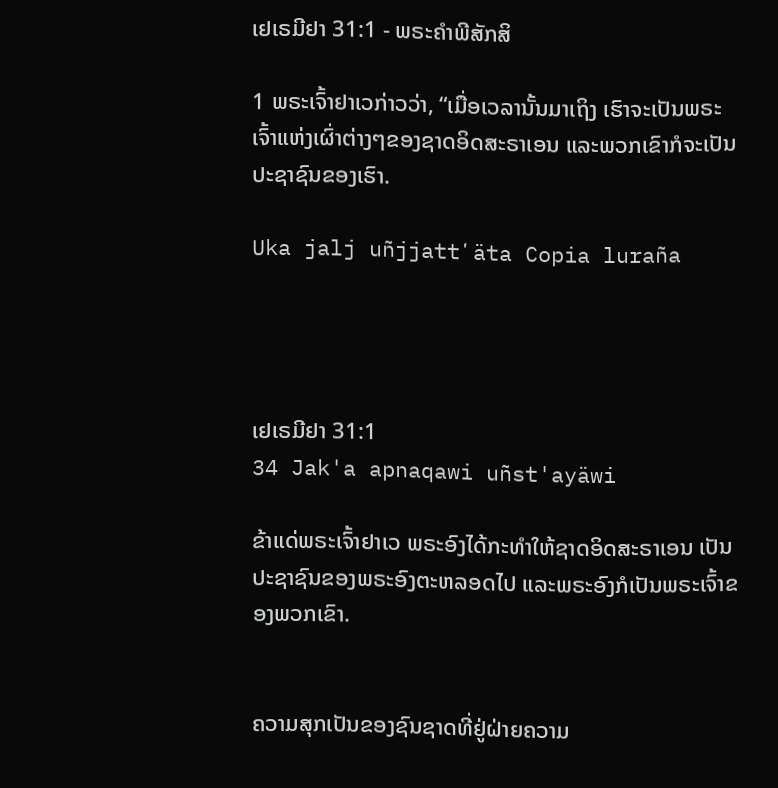ເຢເຣມີຢາ 31:1 - ພຣະຄຳພີສັກສິ

1 ພຣະເຈົ້າຢາເວກ່າວວ່າ, “ເມື່ອເວລານັ້ນມາເຖິງ ເຮົາຈະເປັນພຣະເຈົ້າແຫ່ງເຜົ່າຕ່າງໆຂອງຊາດອິດສະຣາເອນ ແລະພວກເຂົາກໍຈະເປັນປະຊາຊົນຂອງເຮົາ.

Uka jalj uñjjattʼäta Copia luraña




ເຢເຣມີຢາ 31:1
34 Jak'a apnaqawi uñst'ayäwi

ຂ້າແດ່ພຣະເຈົ້າຢາເວ ພຣະອົງໄດ້ກະທຳໃຫ້ຊາດອິດສະຣາເອນ ເປັນປະຊາຊົນຂອງພຣະອົງຕະຫລອດໄປ ແລະພຣະອົງກໍເປັນພຣະເຈົ້າຂອງພວກເຂົາ.


ຄວາມສຸກເປັນຂອງຊົນຊາດທີ່ຢູ່ຝ່າຍຄວາມ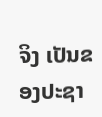ຈິງ ເປັນຂອງປະຊາ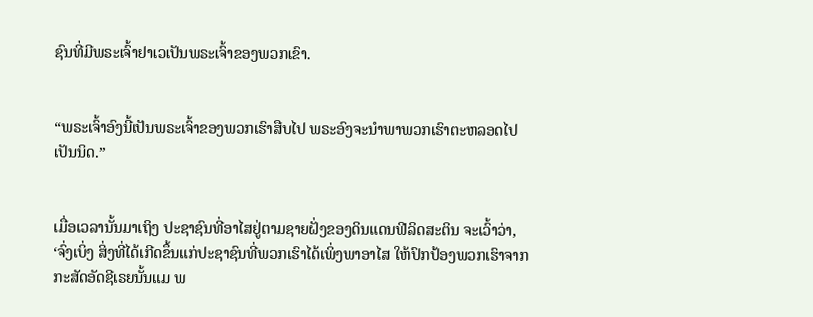ຊົນທີ່ມີພຣະເຈົ້າຢາເວເປັນພຣະເຈົ້າຂອງພວກເຂົາ.


“ພຣະເຈົ້າອົງນີ້ເປັນພຣະເຈົ້າຂອງພວກເຮົາສືບໄປ ພຣະອົງຈະນຳພາພວກເຮົາຕະຫລອດໄປເປັນນິດ.”


ເມື່ອເວລານັ້ນມາເຖິງ ປະຊາຊົນທີ່ອາໄສຢູ່ຕາມຊາຍຝັ່ງຂອງດິນແດນຟີລິດສະຕິນ ຈະເວົ້າວ່າ, ‘ຈົ່ງເບິ່ງ ສິ່ງທີ່ໄດ້ເກີດຂຶ້ນແກ່ປະຊາຊົນທີ່ພວກເຮົາໄດ້ເພິ່ງພາອາໄສ ໃຫ້ປົກປ້ອງພວກເຮົາຈາກກະສັດອັດຊີເຣຍນັ້ນແມ ພ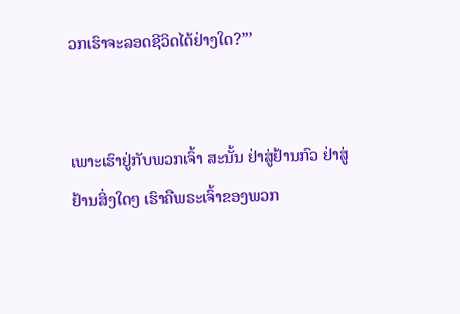ວກເຮົາຈະລອດຊີວິດໄດ້ຢ່າງໃດ?”’


ເພາະເຮົາຢູ່ກັບພວກເຈົ້າ ສະນັ້ນ ຢ່າສູ່ຢ້ານກົວ ຢ່າສູ່ຢ້ານສິ່ງໃດໆ ເຮົາຄືພຣະເຈົ້າຂອງພວກ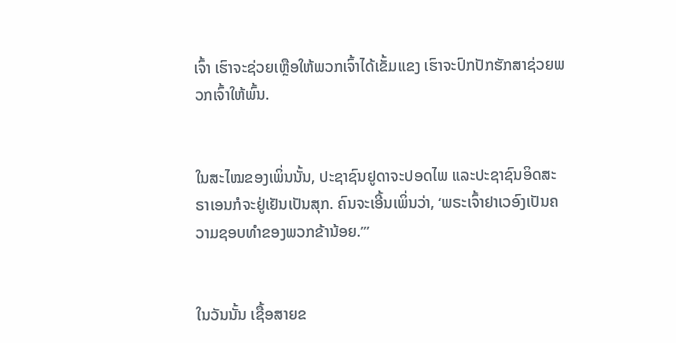ເຈົ້າ ເຮົາຈະຊ່ວຍເຫຼືອໃຫ້ພວກເຈົ້າໄດ້ເຂັ້ມແຂງ ເຮົາຈະປົກປັກຮັກສາຊ່ວຍພວກເຈົ້າໃຫ້ພົ້ນ.


ໃນສະໄໝຂອງເພິ່ນນັ້ນ, ປະຊາຊົນຢູດາຈະປອດໄພ ແລະປະຊາຊົນອິດສະຣາເອນກໍຈະຢູ່ເຢັນເປັນສຸກ. ຄົນຈະເອີ້ນເພິ່ນວ່າ, ‘ພຣະເຈົ້າຢາເວອົງເປັນຄວາມຊອບທຳຂອງພວກຂ້ານ້ອຍ.”’


ໃນວັນນັ້ນ ເຊື້ອສາຍຂ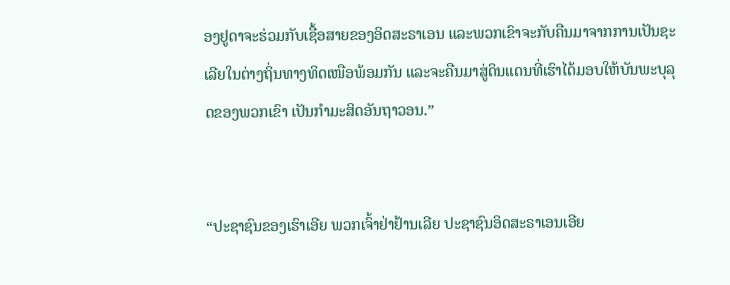ອງຢູດາຈະຮ່ວມກັບເຊື້ອສາຍຂອງອິດສະຣາເອນ ແລະພວກເຂົາຈະກັບຄືນມາຈາກການເປັນຊະເລີຍໃນຕ່າງຖິ່ນທາງທິດເໜືອພ້ອມກັນ ແລະຈະຄືນມາສູ່ດິນແດນທີ່ເຮົາໄດ້ມອບໃຫ້ບັນພະບຸລຸດຂອງພວກເຂົາ ເປັນກຳມະສິດອັນຖາວອນ.”


“ປະຊາຊົນຂອງເຮົາເອີຍ ພວກເຈົ້າຢ່າຢ້ານເລີຍ ປະຊາຊົນອິດສະຣາເອນເອີຍ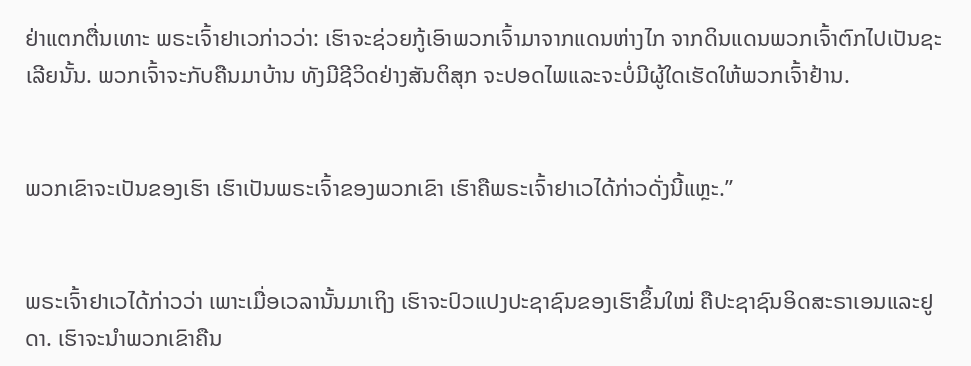ຢ່າແຕກຕື່ນເທາະ ພຣະເຈົ້າຢາເວກ່າວວ່າ: ເຮົາຈະຊ່ວຍກູ້ເອົາພວກເຈົ້າມາຈາກແດນຫ່າງໄກ ຈາກດິນແດນພວກເຈົ້າຕົກໄປເປັນຊະເລີຍນັ້ນ. ພວກເຈົ້າຈະກັບຄືນມາບ້ານ ທັງມີຊີວິດຢ່າງສັນຕິສຸກ ຈະປອດໄພແລະຈະບໍ່ມີຜູ້ໃດເຮັດໃຫ້ພວກເຈົ້າຢ້ານ.


ພວກເຂົາຈະເປັນຂອງເຮົາ ເຮົາເປັນພຣະເຈົ້າຂອງພວກເຂົາ ເຮົາຄືພຣະເຈົ້າຢາເວໄດ້ກ່າວດັ່ງນີ້ແຫຼະ.”


ພຣະເຈົ້າຢາເວໄດ້ກ່າວວ່າ ເພາະເມື່ອເວລານັ້ນມາເຖິງ ເຮົາຈະປົວແປງປະຊາຊົນຂອງເຮົາຂຶ້ນໃໝ່ ຄືປະຊາຊົນອິດສະຣາເອນແລະຢູດາ. ເຮົາຈະນຳພວກເຂົາຄືນ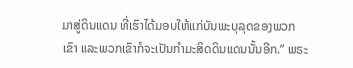ມາສູ່ດິນແດນ ທີ່ເຮົາໄດ້ມອບໃຫ້ແກ່ບັນພະບຸລຸດຂອງພວກເຂົາ ແລະພວກເຂົາກໍຈະເປັນກຳມະສິດດິນແດນນັ້ນອີກ.” ພຣະ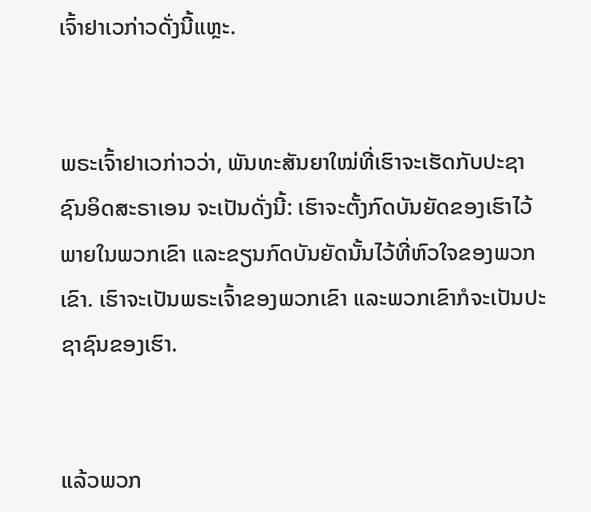ເຈົ້າຢາເວກ່າວດັ່ງນີ້ແຫຼະ.


ພຣະເຈົ້າຢາເວກ່າວວ່າ, ພັນທະສັນຍາໃໝ່ທີ່ເຮົາຈະເຮັດກັບປະຊາຊົນອິດສະຣາເອນ ຈະເປັນດັ່ງນີ້: ເຮົາຈະຕັ້ງກົດບັນຍັດຂອງເຮົາໄວ້ພາຍໃນພວກເຂົາ ແລະຂຽນກົດບັນຍັດນັ້ນໄວ້ທີ່ຫົວໃຈຂອງພວກເຂົາ. ເຮົາຈະເປັນພຣະເຈົ້າຂອງພວກເຂົາ ແລະພວກເຂົາກໍຈະເປັນປະຊາຊົນຂອງເຮົາ.


ແລ້ວພວກ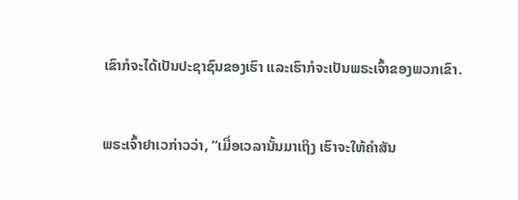ເຂົາກໍຈະໄດ້ເປັນປະຊາຊົນຂອງເຮົາ ແລະເຮົາກໍຈະເປັນພຣະເຈົ້າຂອງພວກເຂົາ.


ພຣະເຈົ້າຢາເວກ່າວວ່າ, “ເມື່ອເວລານັ້ນມາເຖິງ ເຮົາຈະໃຫ້ຄຳສັນ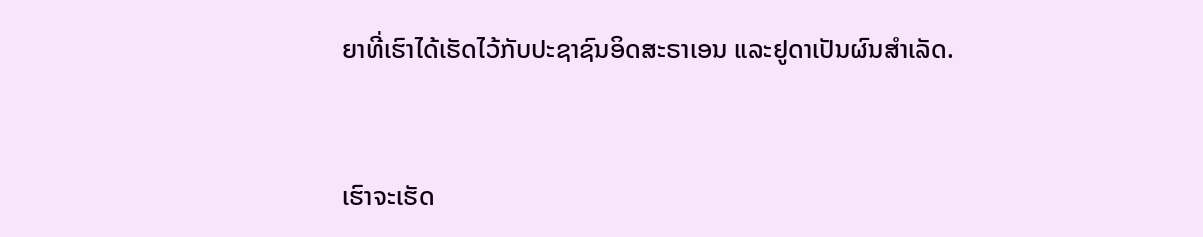ຍາທີ່ເຮົາໄດ້ເຮັດໄວ້ກັບປະຊາຊົນອິດສະຣາເອນ ແລະຢູດາເປັນຜົນສຳເລັດ.


ເຮົາຈະເຮັດ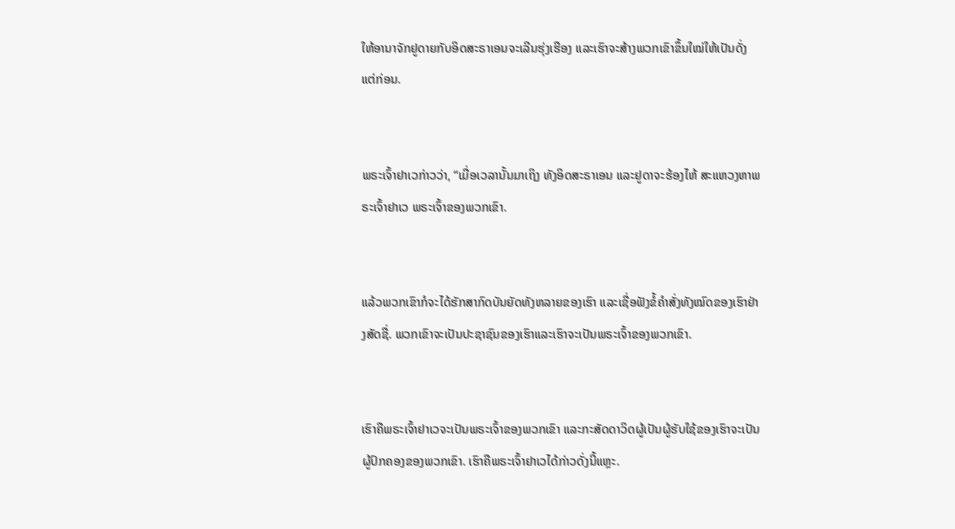ໃຫ້ອານາຈັກຢູດາຍກັບອິດສະຣາເອນຈະເລີນຮຸ່ງເຮືອງ ແລະເຮົາຈະສ້າງພວກເຂົາຂຶ້ນໃໝ່ໃຫ້ເປັນດັ່ງແຕ່ກ່ອນ.


ພຣະເຈົ້າຢາເວກ່າວວ່າ, “ເມື່ອເວລານັ້ນມາເຖິງ ທັງອິດສະຣາເອນ ແລະຢູດາຈະຮ້ອງໄຫ້ ສະແຫວງຫາພຣະເຈົ້າຢາເວ ພຣະເຈົ້າຂອງພວກເຂົາ.


ແລ້ວພວກເຂົາກໍຈະໄດ້ຮັກສາກົດບັນຍັດທັງຫລາຍຂອງເຮົາ ແລະເຊື່ອຟັງຂໍ້ຄຳສັ່ງທັງໝົດຂອງເຮົາຢ່າງສັດຊື່. ພວກເຂົາຈະເປັນປະຊາຊົນຂອງເຮົາແລະເຮົາຈະເປັນພຣະເຈົ້າຂອງພວກເຂົາ.


ເຮົາຄືພຣະເຈົ້າຢາເວຈະເປັນພຣະເຈົ້າຂອງພວກເຂົາ ແລະກະສັດດາວິດຜູ້ເປັນຜູ້ຮັບໃຊ້ຂອງເຮົາຈະເປັນຜູ້ປົກຄອງຂອງພວກເຂົາ. ເຮົາຄືພຣະເຈົ້າຢາເວໄດ້ກ່າວດັ່ງນີ້ແຫຼະ.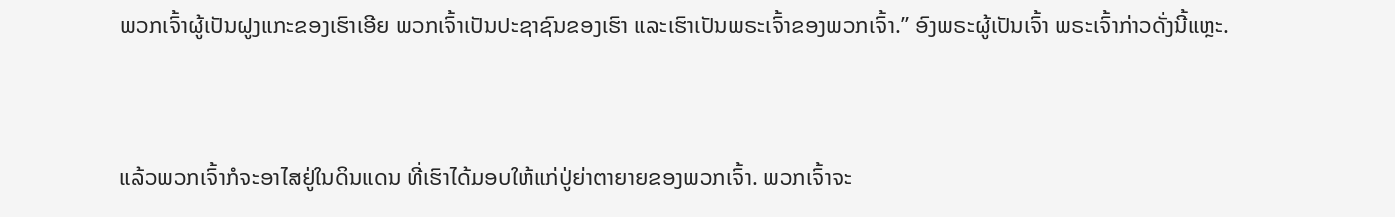ພວກເຈົ້າຜູ້ເປັນຝູງແກະຂອງເຮົາເອີຍ ພວກເຈົ້າເປັນປະຊາຊົນຂອງເຮົາ ແລະເຮົາເປັນພຣະເຈົ້າຂອງພວກເຈົ້າ.” ອົງພຣະຜູ້ເປັນເຈົ້າ ພຣະເຈົ້າກ່າວດັ່ງນີ້ແຫຼະ.


ແລ້ວພວກເຈົ້າກໍຈະອາໄສຢູ່ໃນດິນແດນ ທີ່ເຮົາໄດ້ມອບໃຫ້ແກ່ປູ່ຍ່າຕາຍາຍຂອງພວກເຈົ້າ. ພວກເຈົ້າຈະ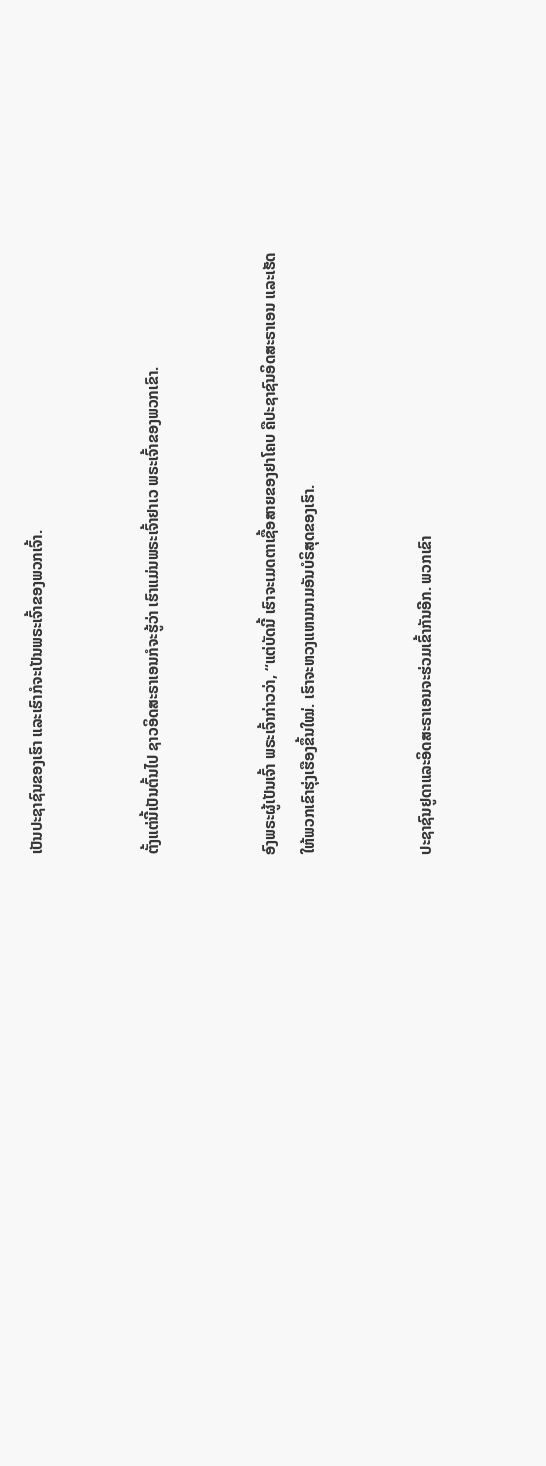ເປັນປະຊາຊົນຂອງເຮົາ ແລະເຮົາກໍຈະເປັນພຣະເຈົ້າຂອງພວກເຈົ້າ.


ຕັ້ງແຕ່ນີ້ເປັນຕົ້ນໄປ ຊາວອິດສະຣາເອນກໍຈະຮູ້ວ່າ ເຮົາແມ່ນພຣະເຈົ້າຢາເວ ພຣະເຈົ້າຂອງພວກເຂົາ.


ອົງພຣະຜູ້ເປັນເຈົ້າ ພຣະເຈົ້າກ່າວວ່າ, “ແຕ່ບັດນີ້ ເຮົາຈະເມດຕາເຊື້ອສາຍຂອງຢາໂຄບ ຄືປະຊາຊົນອິດສະຣາເອນ ແລະເຮັດໃຫ້ພວກເຂົາຮຸ່ງເຮືອງຂຶ້ນໃໝ່. ເຮົາຈະຫວງແຫນນາມອັນບໍຣິສຸດຂອງເຮົາ.


ປະຊາຊົນຢູດາແລະອິດສະຣາເອນຈະຮ່ວມເຂົ້າກັນອີກ. ພວກເຂົາ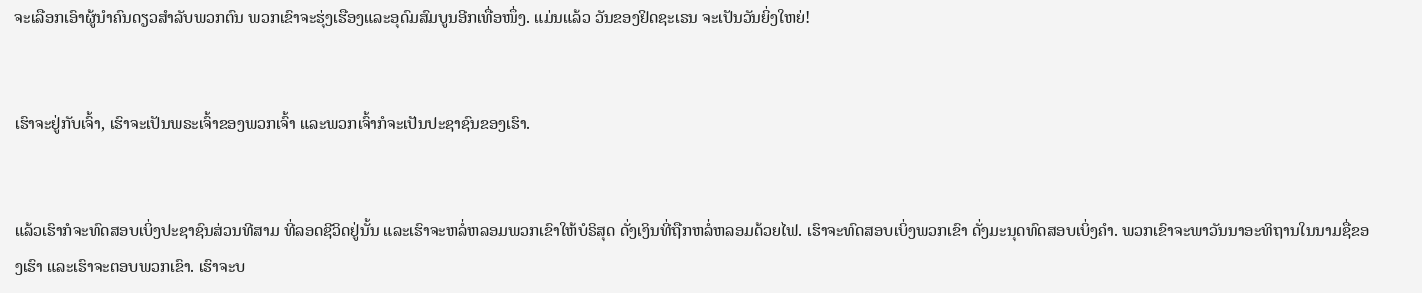ຈະເລືອກເອົາຜູ້ນຳຄົນດຽວສຳລັບພວກຕົນ ພວກເຂົາຈະຮຸ່ງເຮືອງແລະອຸດົມສົມບູນອີກເທື່ອໜຶ່ງ. ແມ່ນແລ້ວ ວັນຂອງຢິດຊະເຣນ ຈະເປັນວັນຍິ່ງໃຫຍ່!


ເຮົາຈະຢູ່ກັບເຈົ້າ, ເຮົາຈະເປັນພຣະເຈົ້າຂອງພວກເຈົ້າ ແລະພວກເຈົ້າກໍຈະເປັນປະຊາຊົນຂອງເຮົາ.


ແລ້ວເຮົາກໍຈະທົດສອບເບິ່ງປະຊາຊົນສ່ວນທີສາມ ທີ່ລອດຊີວິດຢູ່ນັ້ນ ແລະເຮົາຈະຫລໍ່ຫລອມພວກເຂົາໃຫ້ບໍຣິສຸດ ດັ່ງເງິນທີ່ຖືກຫລໍ່ຫລອມດ້ວຍໄຟ. ເຮົາຈະທົດສອບເບິ່ງພວກເຂົາ ດັ່ງມະນຸດທົດສອບເບິ່ງຄຳ. ພວກເຂົາຈະພາວັນນາອະທິຖານໃນນາມຊື່ຂອງເຮົາ ແລະເຮົາຈະຕອບພວກເຂົາ. ເຮົາຈະບ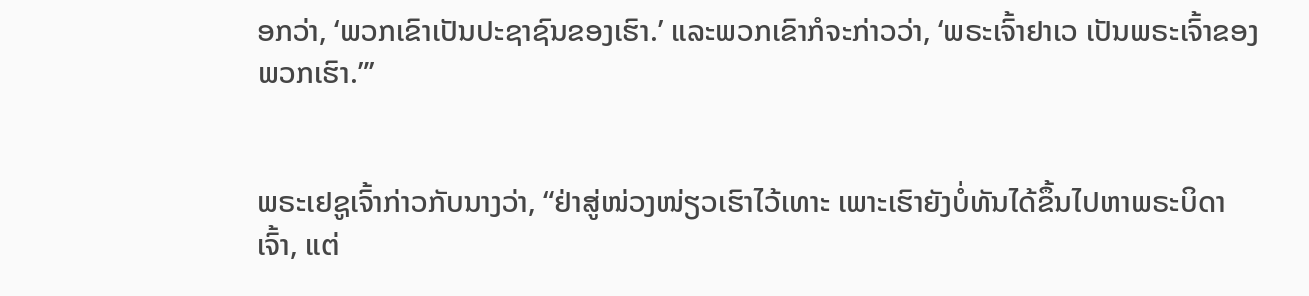ອກວ່າ, ‘ພວກເຂົາເປັນປະຊາຊົນຂອງເຮົາ.’ ແລະພວກເຂົາກໍຈະກ່າວວ່າ, ‘ພຣະເຈົ້າຢາເວ ເປັນພຣະເຈົ້າຂອງພວກເຮົາ.”’


ພຣະເຢຊູເຈົ້າກ່າວກັບນາງວ່າ, “ຢ່າສູ່ໜ່ວງໜ່ຽວເຮົາໄວ້ເທາະ ເພາະເຮົາຍັງບໍ່ທັນໄດ້ຂຶ້ນໄປຫາພຣະບິດາເຈົ້າ, ແຕ່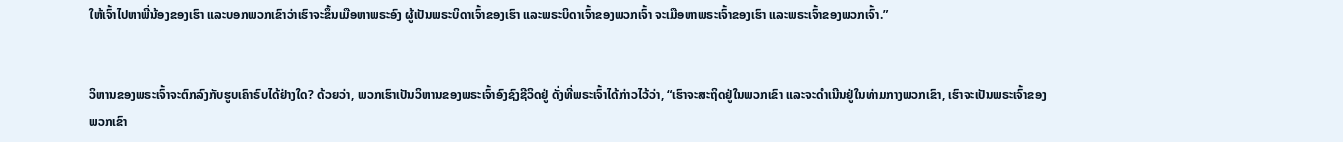ໃຫ້ເຈົ້າໄປຫາພີ່ນ້ອງຂອງເຮົາ ແລະບອກພວກເຂົາວ່າເຮົາຈະຂຶ້ນເມືອຫາພຣະອົງ ຜູ້ເປັນພຣະບິດາເຈົ້າຂອງເຮົາ ແລະພຣະບິດາເຈົ້າຂອງພວກເຈົ້າ ຈະເມືອຫາພຣະເຈົ້າຂອງເຮົາ ແລະພຣະເຈົ້າຂອງພວກເຈົ້າ.”


ວິຫານຂອງພຣະເຈົ້າຈະຕົກລົງກັບຮູບເຄົາຣົບໄດ້ຢ່າງໃດ? ດ້ວຍວ່າ, ພວກເຮົາເປັນວິຫານຂອງພຣະເຈົ້າອົງຊົງຊີວິດຢູ່ ດັ່ງທີ່ພຣະເຈົ້າໄດ້ກ່າວໄວ້ວ່າ, “ເຮົາຈະສະຖິດຢູ່ໃນພວກເຂົາ ແລະຈະດຳເນີນຢູ່ໃນທ່າມກາງພວກເຂົາ, ເຮົາຈະເປັນພຣະເຈົ້າຂອງພວກເຂົາ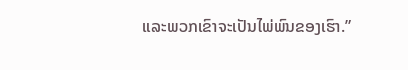ແລະພວກເຂົາຈະເປັນໄພ່ພົນຂອງເຮົາ.”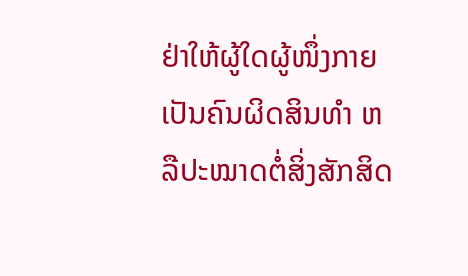ຢ່າໃຫ້ຜູ້ໃດຜູ້ໜຶ່ງກາຍເປັນຄົນຜິດສິນທຳ ຫລືປະໝາດຕໍ່ສິ່ງສັກສິດ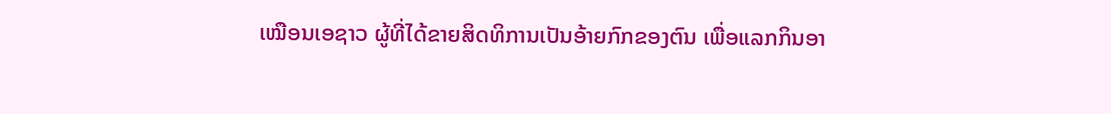ເໝືອນເອຊາວ ຜູ້ທີ່ໄດ້ຂາຍສິດທິການເປັນອ້າຍກົກຂອງຕົນ ເພື່ອແລກກິນອາ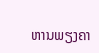ຫານພຽງຄາ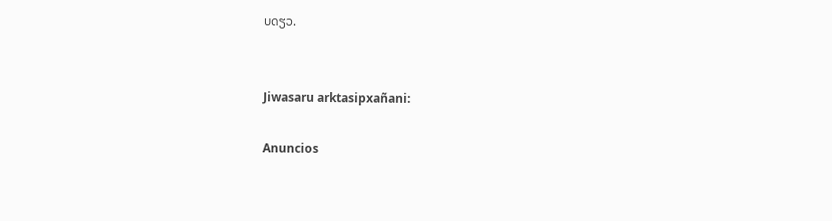ບດຽວ.


Jiwasaru arktasipxañani:

Anuncios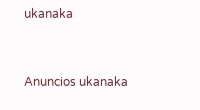ukanaka


Anuncios ukanaka